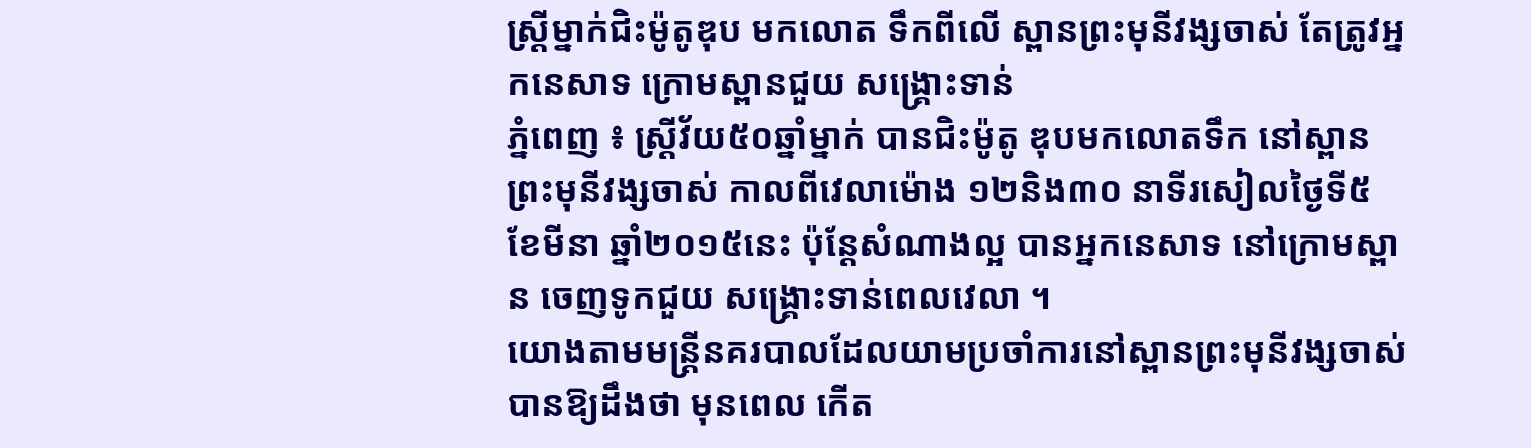ស្ដ្រីម្នាក់ជិះម៉ូតូឌុប មកលោត ទឹកពីលើ ស្ពានព្រះមុនីវង្សចាស់ តែត្រូវអ្នកនេសាទ ក្រោមស្ពានជួយ សង្គ្រោះទាន់
ភ្នំពេញ ៖ ស្ដ្រីវ័យ៥០ឆ្នាំម្នាក់ បានជិះម៉ូតូ ឌុបមកលោតទឹក នៅស្ពានព្រះមុនីវង្សចាស់ កាលពីវេលាម៉ោង ១២និង៣០ នាទីរសៀលថ្ងៃទី៥ ខែមីនា ឆ្នាំ២០១៥នេះ ប៉ុន្ដែសំណាងល្អ បានអ្នកនេសាទ នៅក្រោមស្ពាន ចេញទូកជួយ សង្គ្រោះទាន់ពេលវេលា ។
យោងតាមមន្ដ្រីនគរបាលដែលយាមប្រចាំការនៅស្ពានព្រះមុនីវង្សចាស់ បានឱ្យដឹងថា មុនពេល កើត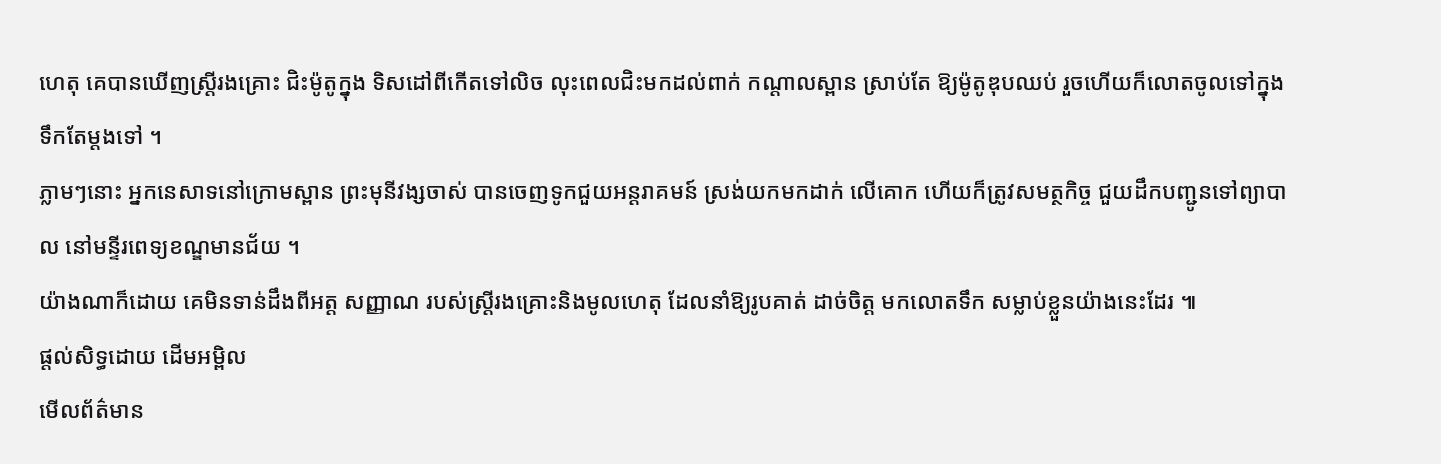ហេតុ គេបានឃើញស្ដ្រីរងគ្រោះ ជិះម៉ូតូក្នុង ទិសដៅពីកើតទៅលិច លុះពេលជិះមកដល់ពាក់ កណ្ដាលស្ពាន ស្រាប់តែ ឱ្យម៉ូតូឌុបឈប់ រួចហើយក៏លោតចូលទៅក្នុងទឹកតែម្ដងទៅ ។
ភ្លាមៗនោះ អ្នកនេសាទនៅក្រោមស្ពាន ព្រះមុនីវង្សចាស់ បានចេញទូកជួយអន្ដរាគមន៍ ស្រង់យកមកដាក់ លើគោក ហើយក៏ត្រូវសមត្ថកិច្ច ជួយដឹកបញ្ជូនទៅព្យាបាល នៅមន្ទីរពេទ្យខណ្ឌមានជ័យ ។
យ៉ាងណាក៏ដោយ គេមិនទាន់ដឹងពីអត្ដ សញ្ញាណ របស់ស្ដ្រីរងគ្រោះនិងមូលហេតុ ដែលនាំឱ្យរូបគាត់ ដាច់ចិត្ដ មកលោតទឹក សម្លាប់ខ្លួនយ៉ាងនេះដែរ ៕
ផ្តល់សិទ្ធដោយ ដើមអម្ពិល
មើលព័ត៌មាន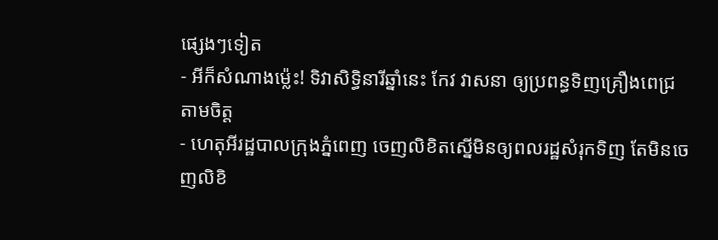ផ្សេងៗទៀត
- អីក៏សំណាងម្ល៉េះ! ទិវាសិទ្ធិនារីឆ្នាំនេះ កែវ វាសនា ឲ្យប្រពន្ធទិញគ្រឿងពេជ្រតាមចិត្ត
- ហេតុអីរដ្ឋបាលក្រុងភ្នំពេញ ចេញលិខិតស្នើមិនឲ្យពលរដ្ឋសំរុកទិញ តែមិនចេញលិខិ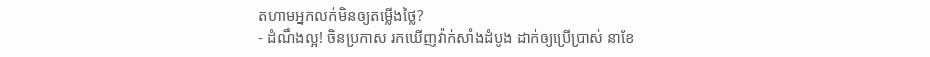តហាមអ្នកលក់មិនឲ្យតម្លើងថ្លៃ?
- ដំណឹងល្អ! ចិនប្រកាស រកឃើញវ៉ាក់សាំងដំបូង ដាក់ឲ្យប្រើប្រាស់ នាខែ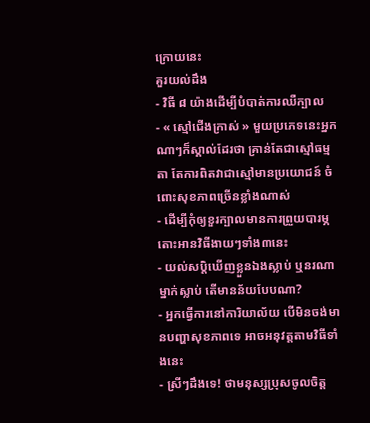ក្រោយនេះ
គួរយល់ដឹង
- វិធី ៨ យ៉ាងដើម្បីបំបាត់ការឈឺក្បាល
- « ស្មៅជើងក្រាស់ » មួយប្រភេទនេះអ្នកណាៗក៏ស្គាល់ដែរថា គ្រាន់តែជាស្មៅធម្មតា តែការពិតវាជាស្មៅមានប្រយោជន៍ ចំពោះសុខភាពច្រើនខ្លាំងណាស់
- ដើម្បីកុំឲ្យខួរក្បាលមានការព្រួយបារម្ភ តោះអានវិធីងាយៗទាំង៣នេះ
- យល់សប្តិឃើញខ្លួនឯងស្លាប់ ឬនរណាម្នាក់ស្លាប់ តើមានន័យបែបណា?
- អ្នកធ្វើការនៅការិយាល័យ បើមិនចង់មានបញ្ហាសុខភាពទេ អាចអនុវត្តតាមវិធីទាំងនេះ
- ស្រីៗដឹងទេ! ថាមនុស្សប្រុសចូលចិត្ត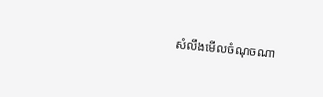សំលឹងមើលចំណុចណា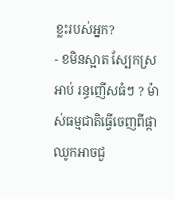ខ្លះរបស់អ្នក?
- ខមិនស្អាត ស្បែកស្រអាប់ រន្ធញើសធំៗ ? ម៉ាស់ធម្មជាតិធ្វើចេញពីផ្កាឈូកអាចជួ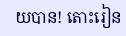យបាន! តោះរៀន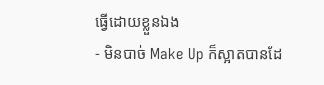ធ្វើដោយខ្លួនឯង
- មិនបាច់ Make Up ក៏ស្អាតបានដែ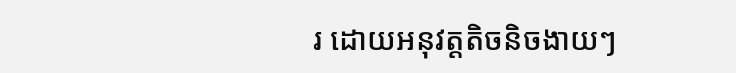រ ដោយអនុវត្តតិចនិចងាយៗ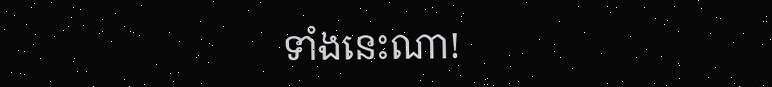ទាំងនេះណា!